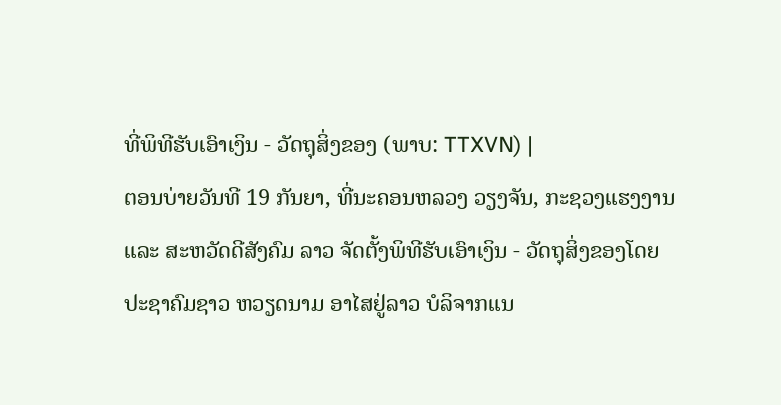ທີ່ພິທີຮັບເອົາເງິນ - ວັດຖຸສິ່ງຂອງ (ພາບ: TTXVN) |
ຕອນບ່າຍວັນທີ 19 ກັນຍາ, ທີ່ນະຄອນຫລວງ ວຽງຈັນ, ກະຊວງແຮງງານ ແລະ ສະຫວັດດີສັງຄົມ ລາວ ຈັດຕັ້ງພິທີຮັບເອົາເງິນ - ວັດຖຸສິ່ງຂອງໂດຍປະຊາຄົມຊາວ ຫວຽດນາມ ອາໄສຢູ່ລາວ ບໍລິຈາກແນ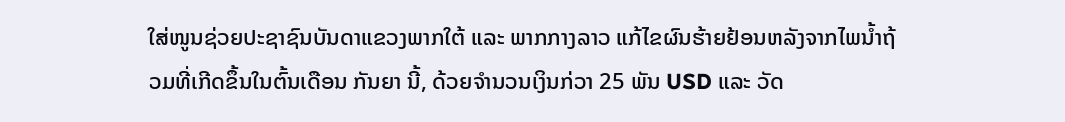ໃສ່ໜູນຊ່ວຍປະຊາຊົນບັນດາແຂວງພາກໃຕ້ ແລະ ພາກກາງລາວ ແກ້ໄຂຜົນຮ້າຍຢ້ອນຫລັງຈາກໄພນ້ຳຖ້ວມທີ່ເກີດຂຶ້ນໃນຕົ້ນເດືອນ ກັນຍາ ນີ້, ດ້ວຍຈຳນວນເງິນກ່ວາ 25 ພັນ USD ແລະ ວັດ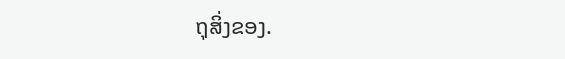ຖຸສິ່ງຂອງ.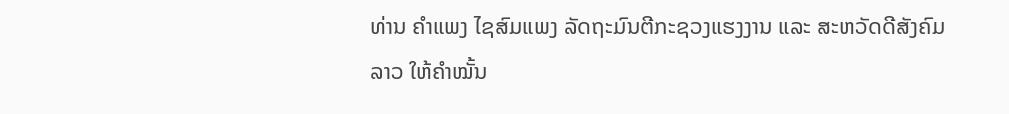ທ່ານ ຄຳແພງ ໄຊສົມແພງ ລັດຖະມົນຕີກະຊວງແຮງງານ ແລະ ສະຫວັດດີສັງຄົມລາວ ໃຫ້ຄຳໝັ້ນ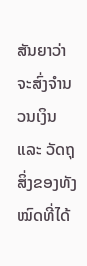ສັນຍາວ່າ ຈະສົ່ງຈຳນວນເງິນ ແລະ ວັດຖຸສິ່ງຂອງທັງໝົດທີ່ໄດ້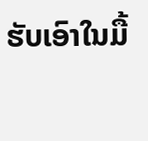ຮັບເອົາໃນມື້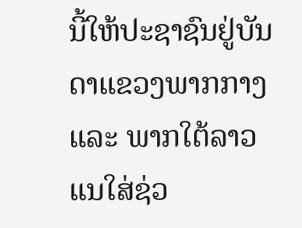ນີ້ໃຫ້ປະຊາຊົນຢູ່ບັນດາແຂວງພາກກາງ ແລະ ພາກໃຕ້ລາວ ແນໃສ່ຊ່ວ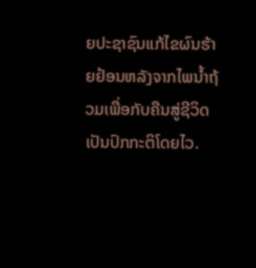ຍປະຊາຊົນແກ້ໄຂຜົນຮ້າຍຢ້ອນຫລັງຈາກໄພນ້ຳຖ້ວມເພື່ອກັບຄືນສູ່ຊີວິດເປັນປົກກະຕິໂດຍໄວ.